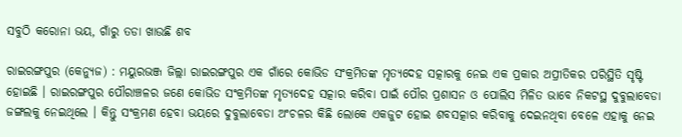ସବୁଠି କରୋନା ଭୟ, ଗାଁରୁ ତଡା ଖାଉଛି ଶବ

ରାଇରଙ୍ଗପୁର (କେନ୍ୟୁଜ) : ମୟୁରଭଞ୍ଜ ଜିଲ୍ଲା ରାଇରଙ୍ଗପୁର ଏକ ଗାଁରେ କୋଭିଡ ସଂକ୍ରମିତଙ୍କ ମୃତ୍ୟଦେହ ସତ୍କାରକୁ ନେଇ ଏକ ପ୍ରକାର ଅପ୍ରୀତିକର ପରିସ୍ଥିତି ସୃଷ୍ଟି ହୋଇଛି । ରାଇରଙ୍ଗପୁର ପୌରାଞ୍ଚଳର ଜଣେ କୋଭିଡ ସଂକ୍ରମିତଙ୍କ ମୃତ୍ୟଦେହ ସତ୍କାର କରିବା ପାଇଁ ପୌର ପ୍ରଶାସନ ଓ ପୋଲିସ ମିଳିତ ଭାବେ ନିକଟସ୍ଥ ଦୁବୁଲାବେଡା ଜଙ୍ଗଲକୁ ନେଇଥିଲେ । କିନ୍ତୁ ସଂକ୍ରମଣ ହେବା ଭୟରେ ଦୁବୁଲାବେଡା ଅଂଚଳର କିଛି ଲୋକେ ଏକଜୁଟ ହୋଇ ଶବସତ୍କାର କରିବାକୁ ଦେଇନଥିବା ବେଳେ ଏହାକୁ ନେଇ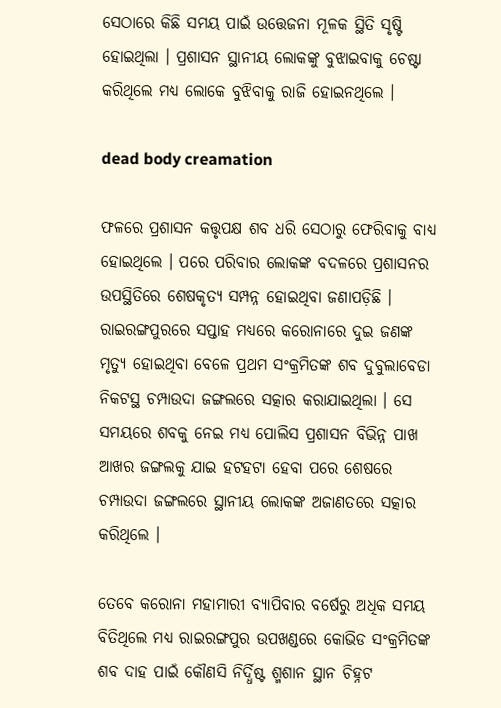ସେଠାରେ କିଛି ସମୟ ପାଇଁ ଉତ୍ତେଜନା ମୂଳକ ସ୍ଥିତି ସୃଷ୍ଟି ହୋଇଥିଲା । ପ୍ରଶାସନ ସ୍ଥାନୀୟ ଲୋକଙ୍କୁ ବୁଝାଇବାକୁ ଚେଷ୍ଟା କରିଥିଲେ ମଧ୍ୟ ଲୋକେ ବୁଝିବାକୁ ରାଜି ହୋଇନଥିଲେ ।

dead body creamation

ଫଳରେ ପ୍ରଶାସନ କତ୍ତୃପକ୍ଷ ଶବ ଧରି ସେଠାରୁ ଫେରିବାକୁ ବାଧ୍ୟ ହୋଇଥିଲେ । ପରେ ପରିବାର ଲୋକଙ୍କ ବଦଳରେ ପ୍ରଶାସନର ଉପସ୍ଥିତିରେ ଶେଷକୃତ୍ୟ ସମ୍ପନ୍ନ ହୋଇଥିବା ଜଣାପଡ଼ିଛି । ରାଇରଙ୍ଗପୁରରେ ସପ୍ତାହ ମଧ୍ୟରେ କରୋନାରେ ଦୁଇ ଜଣଙ୍କ ମୃତ୍ୟୁ ହୋଇଥିବା ବେଳେ ପ୍ରଥମ ସଂକ୍ରମିତଙ୍କ ଶବ ଦୁବୁଲାବେଡା ନିକଟସ୍ଥ ଚମ୍ପାଉଦା ଜଙ୍ଗଲରେ ସତ୍କାର କରାଯାଇଥିଲା । ସେ ସମୟରେ ଶବକୁ ନେଇ ମଧ୍ୟ ପୋଲିସ ପ୍ରଶାସନ ବିଭିନ୍ନ ପାଖ ଆଖର ଜଙ୍ଗଲକୁ ଯାଇ ହଟହଟା ହେବା ପରେ ଶେଷରେ ଚମ୍ପାଉଦା ଜଙ୍ଗଲରେ ସ୍ଥାନୀୟ ଲୋକଙ୍କ ଅଜାଣତରେ ସତ୍କାର କରିଥିଲେ ।

ତେବେ କରୋନା ମହାମାରୀ ବ୍ୟାପିବାର ବର୍ଷେରୁ ଅଧିକ ସମୟ ବିତିଥିଲେ ମଧ୍ୟ ରାଇରଙ୍ଗପୁର ଉପଖଣ୍ଡରେ କୋଭିଡ ସଂକ୍ରମିତଙ୍କ ଶବ ଦାହ ପାଇଁ କୌଣସି ନିର୍ଦ୍ଧିଷ୍ଟ ଶ୍ମଶାନ ସ୍ଥାନ ଚିହ୍ନଟ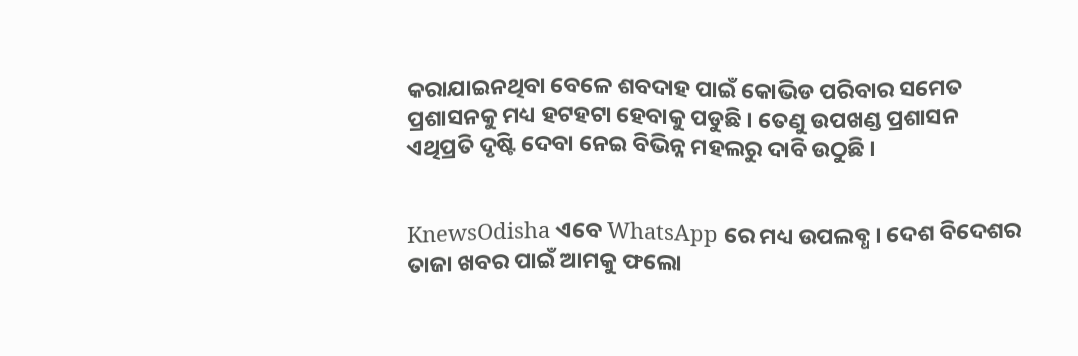କରାଯାଇନଥିବା ବେଳେ ଶବଦାହ ପାଇଁ କୋଭିଡ ପରିବାର ସମେତ ପ୍ରଶାସନକୁ ମଧ୍ୟ ହଟହଟା ହେବାକୁ ପଡୁଛି । ତେଣୁ ଉପଖଣ୍ଡ ପ୍ରଶାସନ ଏଥିପ୍ରତି ଦୃଷ୍ଟି ଦେବା ନେଇ ବିଭିନ୍ନ ମହଲରୁ ଦାବି ଉଠୁଛି ।


KnewsOdisha ଏବେ WhatsApp ରେ ମଧ୍ୟ ଉପଲବ୍ଧ । ଦେଶ ବିଦେଶର ତାଜା ଖବର ପାଇଁ ଆମକୁ ଫଲୋ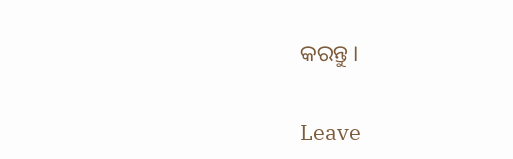କରନ୍ତୁ ।

Leave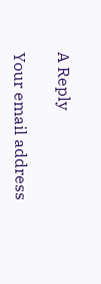A Reply

Your email address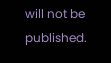will not be published.